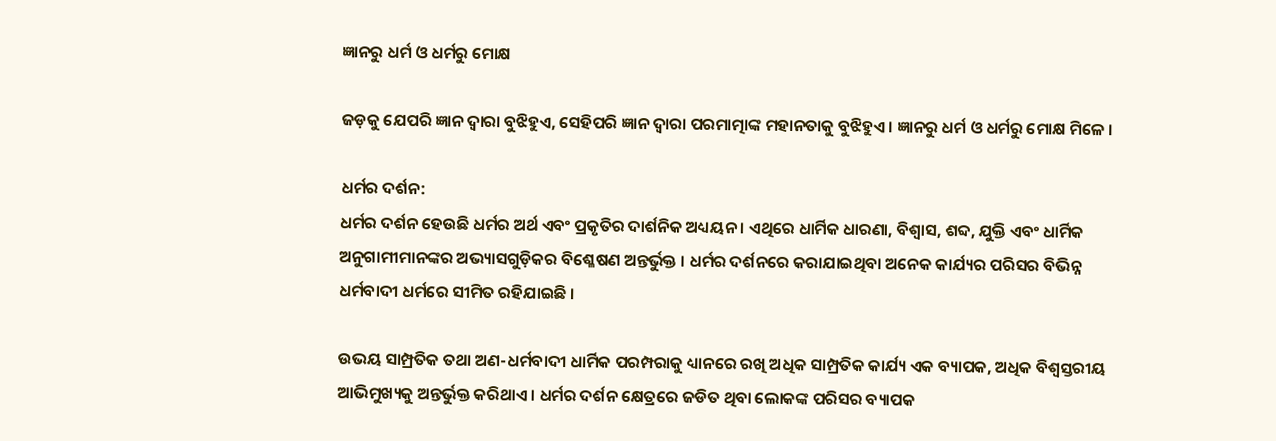ଜ୍ଞାନରୁ ଧର୍ମ ଓ ଧର୍ମରୁ ମୋକ୍ଷ

ଜଡ଼କୁ ଯେପରି ଜ୍ଞାନ ଦ୍ୱାରା ବୁଝିହୁଏ, ସେହିପରି ଜ୍ଞାନ ଦ୍ୱାରା ପରମାତ୍ମାଙ୍କ ମହାନତାକୁ ବୁଝିହୁଏ । ଜ୍ଞାନରୁ ଧର୍ମ ଓ ଧର୍ମରୁ ମୋକ୍ଷ ମିଳେ ।

ଧର୍ମର ଦର୍ଶନ:
ଧର୍ମର ଦର୍ଶନ ହେଉଛି ଧର୍ମର ଅର୍ଥ ଏବଂ ପ୍ରକୃତିର ଦାର୍ଶନିକ ଅଧ୍ୟୟନ । ଏଥିରେ ଧାର୍ମିକ ଧାରଣା, ବିଶ୍ୱାସ, ଶବ୍ଦ, ଯୁକ୍ତି ଏବଂ ଧାର୍ମିକ ଅନୁଗାମୀମାନଙ୍କର ଅଭ୍ୟାସଗୁଡ଼ିକର ବିଶ୍ଳେଷଣ ଅନ୍ତର୍ଭୁକ୍ତ । ଧର୍ମର ଦର୍ଶନରେ କରାଯାଇଥିବା ଅନେକ କାର୍ଯ୍ୟର ପରିସର ବିଭିନ୍ନ ଧର୍ମବାଦୀ ଧର୍ମରେ ସୀମିତ ରହିଯାଇଛି ।

ଉଭୟ ସାମ୍ପ୍ରତିକ ତଥା ଅଣ-ଧର୍ମବାଦୀ ଧାର୍ମିକ ପରମ୍ପରାକୁ ଧ୍ୟାନରେ ରଖି ଅଧିକ ସାମ୍ପ୍ରତିକ କାର୍ଯ୍ୟ ଏକ ବ୍ୟାପକ, ଅଧିକ ବିଶ୍ୱସ୍ତରୀୟ ଆଭିମୁଖ୍ୟକୁ ଅନ୍ତର୍ଭୁକ୍ତ କରିଥାଏ । ଧର୍ମର ଦର୍ଶନ କ୍ଷେତ୍ରରେ ଜଡିତ ଥିବା ଲୋକଙ୍କ ପରିସର ବ୍ୟାପକ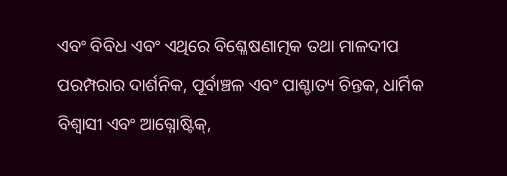ଏବଂ ବିବିଧ ଏବଂ ଏଥିରେ ବିଶ୍ଳେଷଣାତ୍ମକ ତଥା ମାଳଦୀପ ପରମ୍ପରାର ଦାର୍ଶନିକ, ପୂର୍ବାଞ୍ଚଳ ଏବଂ ପାଶ୍ଚାତ୍ୟ ଚିନ୍ତକ, ଧାର୍ମିକ ବିଶ୍ୱାସୀ ଏବଂ ଆଗ୍ନୋଷ୍ଟିକ୍,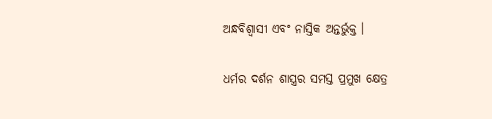ଅନ୍ଧବିଶ୍ୱାସୀ ଏବଂ ନାସ୍ତିକ ଅନ୍ତର୍ଭୁକ୍ତ ।

ଧର୍ମର ଦର୍ଶନ ଶାସ୍ତ୍ରର ସମସ୍ତ ପ୍ରମୁଖ କ୍ଷେତ୍ର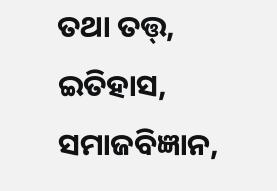ତଥା ତତ୍ତ୍, ଇତିହାସ, ସମାଜବିଜ୍ଞାନ,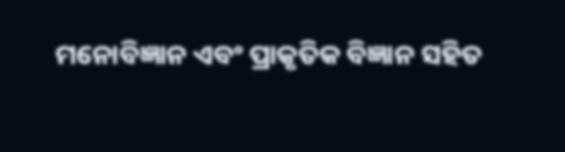ମନୋବିଜ୍ଞାନ ଏବଂ ପ୍ରାକୃତିକ ବିଜ୍ଞାନ ସହିତ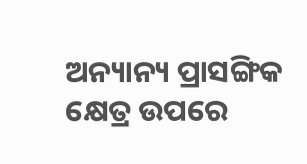ଅନ୍ୟାନ୍ୟ ପ୍ରାସଙ୍ଗିକ କ୍ଷେତ୍ର ଉପରେ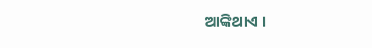ଆଙ୍କିଥାଏ ।